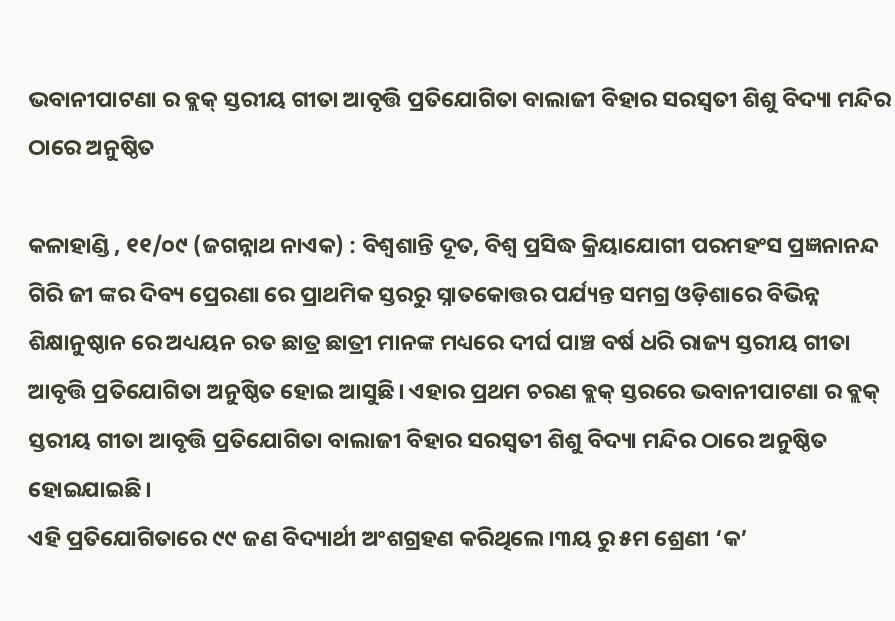ଭବାନୀପାଟଣା ର ବ୍ଲକ୍ ସ୍ତରୀୟ ଗୀତା ଆବୃତ୍ତି ପ୍ରତିଯୋଗିତା ବାଲାଜୀ ବିହାର ସରସ୍ଵତୀ ଶିଶୁ ବିଦ୍ୟା ମନ୍ଦିର ଠାରେ ଅନୁଷ୍ଠିତ

କଳାହାଣ୍ଡି , ୧୧/୦୯ (ଜଗନ୍ନାଥ ନାଏକ) : ବିଶ୍ଵଶାନ୍ତି ଦୂତ, ବିଶ୍ବ ପ୍ରସିଦ୍ଧ କ୍ରିୟାଯୋଗୀ ପରମହଂସ ପ୍ରଜ୍ଞନାନନ୍ଦ ଗିରି ଜୀ ଙ୍କର ଦିବ୍ୟ ପ୍ରେରଣା ରେ ପ୍ରାଥମିକ ସ୍ତରରୁ ସ୍ନାତକୋତ୍ତର ପର୍ଯ୍ୟନ୍ତ ସମଗ୍ର ଓଡ଼ିଶାରେ ବିଭିନ୍ନ ଶିକ୍ଷାନୁଷ୍ଠାନ ରେ ଅଧ୍ୟୟନ ରତ ଛାତ୍ର ଛାତ୍ରୀ ମାନଙ୍କ ମଧ୍ୟରେ ଦୀର୍ଘ ପାଞ୍ଚ ବର୍ଷ ଧରି ରାଜ୍ୟ ସ୍ତରୀୟ ଗୀତା ଆବୃତ୍ତି ପ୍ରତିଯୋଗିତା ଅନୁଷ୍ଠିତ ହୋଇ ଆସୁଛି। ଏହାର ପ୍ରଥମ ଚରଣ ବ୍ଲକ୍ ସ୍ତରରେ ଭବାନୀପାଟଣା ର ବ୍ଲକ୍ ସ୍ତରୀୟ ଗୀତା ଆବୃତ୍ତି ପ୍ରତିଯୋଗିତା ବାଲାଜୀ ବିହାର ସରସ୍ଵତୀ ଶିଶୁ ବିଦ୍ୟା ମନ୍ଦିର ଠାରେ ଅନୁଷ୍ଠିତ ହୋଇଯାଇଛି।
ଏହି ପ୍ରତିଯୋଗିତାରେ ୯୯ ଜଣ ବିଦ୍ୟାର୍ଥୀ ଅଂଶଗ୍ରହଣ କରିଥିଲେ।୩ୟ ରୁ ୫ମ ଶ୍ରେଣୀ ‘କ’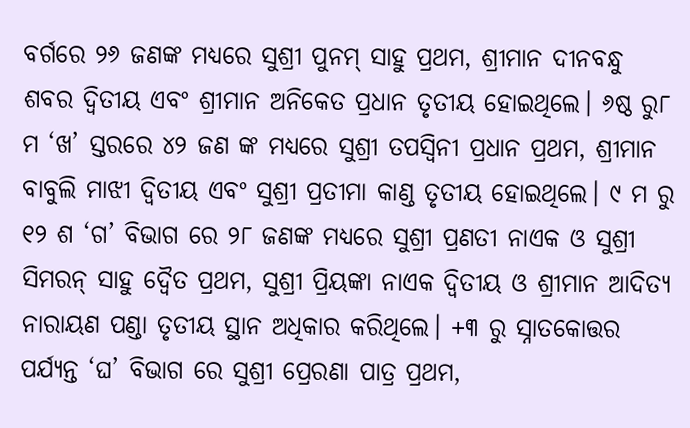ବର୍ଗରେ ୨୬ ଜଣଙ୍କ ମଧ୍ୟରେ ସୁଶ୍ରୀ ପୁନମ୍ ସାହୁ ପ୍ରଥମ, ଶ୍ରୀମାନ ଦୀନବନ୍ଧୁ ଶବର ଦ୍ବିତୀୟ ଏବଂ ଶ୍ରୀମାନ ଅନିକେତ ପ୍ରଧାନ ତୃତୀୟ ହୋଇଥିଲେ। ୬ଷ୍ଠ ରୁ୮ ମ ‘ଖ’ ସ୍ତରରେ ୪୨ ଜଣ ଙ୍କ ମଧ୍ୟରେ ସୁଶ୍ରୀ ତପସ୍ଵିନୀ ପ୍ରଧାନ ପ୍ରଥମ, ଶ୍ରୀମାନ ବାବୁଲି ମାଝୀ ଦ୍ବିତୀୟ ଏବଂ ସୁଶ୍ରୀ ପ୍ରତୀମା କାଣ୍ଡ ତୃତୀୟ ହୋଇଥିଲେ। ୯ ମ ରୁ ୧୨ ଶ ‘ଗ’ ବିଭାଗ ରେ ୨୮ ଜଣଙ୍କ ମଧ୍ୟରେ ସୁଶ୍ରୀ ପ୍ରଣତୀ ନାଏକ ଓ ସୁଶ୍ରୀ ସିମରନ୍ ସାହୁ ଦ୍ବୈତ ପ୍ରଥମ, ସୁଶ୍ରୀ ପ୍ରିୟଙ୍କା ନାଏକ ଦ୍ବିତୀୟ ଓ ଶ୍ରୀମାନ ଆଦିତ୍ୟ ନାରାୟଣ ପଣ୍ଡା ତୃତୀୟ ସ୍ଥାନ ଅଧିକାର କରିଥିଲେ। +୩ ରୁ ସ୍ନାତକୋତ୍ତର ପର୍ଯ୍ୟନ୍ତ ‘ଘ’ ବିଭାଗ ରେ ସୁଶ୍ରୀ ପ୍ରେରଣା ପାତ୍ର ପ୍ରଥମ,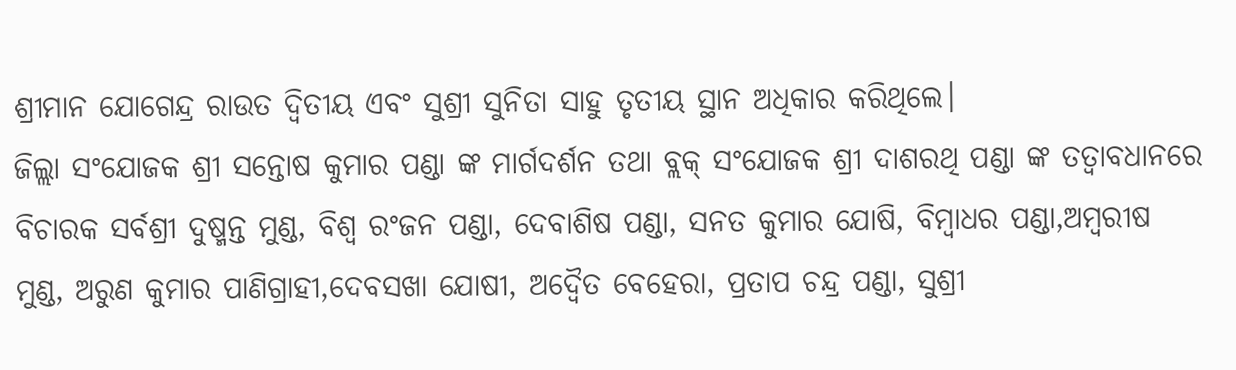ଶ୍ରୀମାନ ଯୋଗେନ୍ଦ୍ର ରାଉତ ଦ୍ବିତୀୟ ଏବଂ ସୁଶ୍ରୀ ସୁନିତା ସାହୁ ତୃତୀୟ ସ୍ଥାନ ଅଧିକାର କରିଥିଲେ।
ଜିଲ୍ଲା ସଂଯୋଜକ ଶ୍ରୀ ସନ୍ତୋଷ କୁମାର ପଣ୍ଡା ଙ୍କ ମାର୍ଗଦର୍ଶନ ତଥା ବ୍ଲକ୍ ସଂଯୋଜକ ଶ୍ରୀ ଦାଶରଥି ପଣ୍ଡା ଙ୍କ ତତ୍ବାବଧାନରେ ବିଚାରକ ସର୍ବଶ୍ରୀ ଦୁଷ୍ମନ୍ତ ମୁଣ୍ଡ, ବିଶ୍ଵ ରଂଜନ ପଣ୍ଡା, ଦେବାଶିଷ ପଣ୍ଡା, ସନତ କୁମାର ଯୋଷି, ବିମ୍ବାଧର ପଣ୍ଡା,ଅମ୍ବରୀଷ ମୁଣ୍ଡ, ଅରୁଣ କୁମାର ପାଣିଗ୍ରାହୀ,ଦେବସଖା ଯୋଷୀ, ଅଦ୍ଵୈତ ବେହେରା, ପ୍ରତାପ ଚନ୍ଦ୍ର ପଣ୍ଡା, ସୁଶ୍ରୀ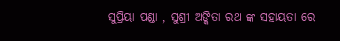ସୁପ୍ରିୟା ପଣ୍ଡା , ସୁଶ୍ରୀ ଅଙ୍କିତା ରଥ ଙ୍କ ସହାୟତା ରେ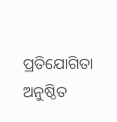ପ୍ରତିଯୋଗିତା ଅନୁଷ୍ଠିତ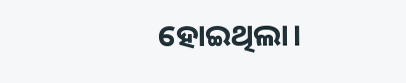ହୋଇଥିଲା।